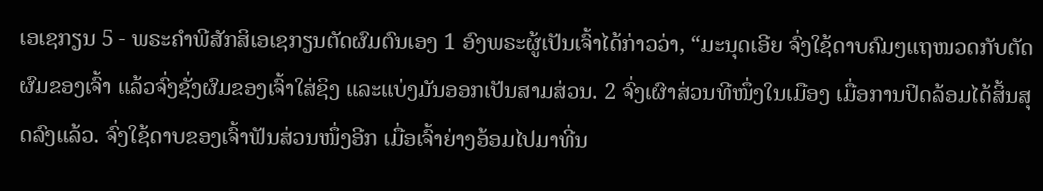ເອເຊກຽນ 5 - ພຣະຄຳພີສັກສິເອເຊກຽນຕັດຜົມຕົນເອງ 1 ອົງພຣະຜູ້ເປັນເຈົ້າໄດ້ກ່າວວ່າ, “ມະນຸດເອີຍ ຈົ່ງໃຊ້ດາບຄົມໆແຖໜວດກັບຕັດຜົມຂອງເຈົ້າ ແລ້ວຈົ່ງຊັ່ງຜົມຂອງເຈົ້າໃສ່ຊິງ ແລະແບ່ງມັນອອກເປັນສາມສ່ວນ. 2 ຈົ່ງເຜົາສ່ວນທີໜຶ່ງໃນເມືອງ ເມື່ອການປິດລ້ອມໄດ້ສິ້ນສຸດລົງແລ້ວ. ຈົ່ງໃຊ້ດາບຂອງເຈົ້າຟັນສ່ວນໜຶ່ງອີກ ເມື່ອເຈົ້າຍ່າງອ້ອມໄປມາທີ່ນ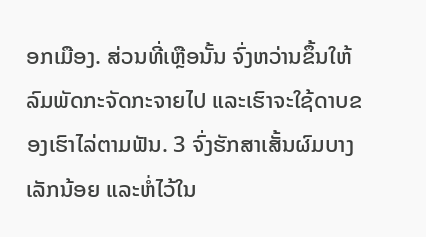ອກເມືອງ. ສ່ວນທີ່ເຫຼືອນັ້ນ ຈົ່ງຫວ່ານຂຶ້ນໃຫ້ລົມພັດກະຈັດກະຈາຍໄປ ແລະເຮົາຈະໃຊ້ດາບຂອງເຮົາໄລ່ຕາມຟັນ. 3 ຈົ່ງຮັກສາເສັ້ນຜົມບາງເລັກນ້ອຍ ແລະຫໍ່ໄວ້ໃນ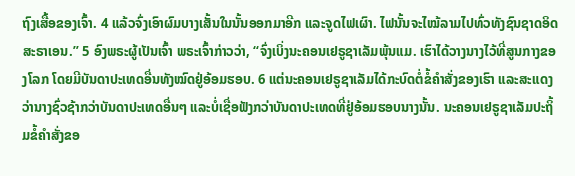ຖົງເສື້ອຂອງເຈົ້າ. 4 ແລ້ວຈົ່ງເອົາຜົມບາງເສັ້ນໃນນັ້ນອອກມາອີກ ແລະຈູດໄຟເຜົາ. ໄຟນັ້ນຈະໄໝ້ລາມໄປທົ່ວທັງຊົນຊາດອິດສະຣາເອນ.” 5 ອົງພຣະຜູ້ເປັນເຈົ້າ ພຣະເຈົ້າກ່າວວ່າ, “ຈົ່ງເບິ່ງນະຄອນເຢຣູຊາເລັມພຸ້ນແມ. ເຮົາໄດ້ວາງນາງໄວ້ທີ່ສູນກາງຂອງໂລກ ໂດຍມີບັນດາປະເທດອື່ນທັງໝົດຢູ່ອ້ອມຮອບ. 6 ແຕ່ນະຄອນເຢຣູຊາເລັມໄດ້ກະບົດຕໍ່ຂໍ້ຄຳສັ່ງຂອງເຮົາ ແລະສະແດງວ່ານາງຊົ່ວຊ້າກວ່າບັນດາປະເທດອື່ນໆ ແລະບໍ່ເຊື່ອຟັງກວ່າບັນດາປະເທດທີ່ຢູ່ອ້ອມຮອບນາງນັ້ນ. ນະຄອນເຢຣູຊາເລັມປະຖິ້ມຂໍ້ຄຳສັ່ງຂອ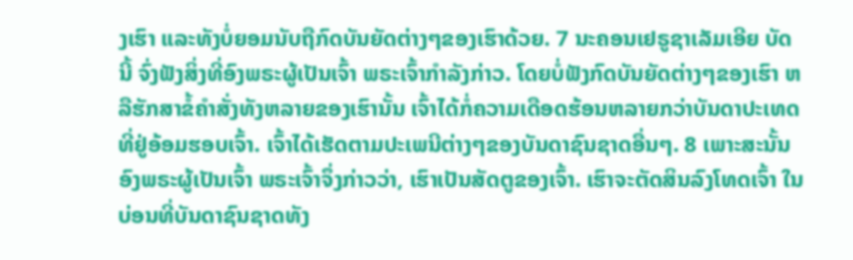ງເຮົາ ແລະທັງບໍ່ຍອມນັບຖືກົດບັນຍັດຕ່າງໆຂອງເຮົາດ້ວຍ. 7 ນະຄອນເຢຣູຊາເລັມເອີຍ ບັດນີ້ ຈົ່ງຟັງສິ່ງທີ່ອົງພຣະຜູ້ເປັນເຈົ້າ ພຣະເຈົ້າກຳລັງກ່າວ. ໂດຍບໍ່ຟັງກົດບັນຍັດຕ່າງໆຂອງເຮົາ ຫລືຮັກສາຂໍ້ຄຳສັ່ງທັງຫລາຍຂອງເຮົານັ້ນ ເຈົ້າໄດ້ກໍ່ຄວາມເດືອດຮ້ອນຫລາຍກວ່າບັນດາປະເທດທີ່ຢູ່ອ້ອມຮອບເຈົ້າ. ເຈົ້າໄດ້ເຮັດຕາມປະເພນີຕ່າງໆຂອງບັນດາຊົນຊາດອື່ນໆ. 8 ເພາະສະນັ້ນ ອົງພຣະຜູ້ເປັນເຈົ້າ ພຣະເຈົ້າຈຶ່ງກ່າວວ່າ, ເຮົາເປັນສັດຕູຂອງເຈົ້າ. ເຮົາຈະຕັດສິນລົງໂທດເຈົ້າ ໃນບ່ອນທີ່ບັນດາຊົນຊາດທັງ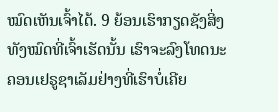ໝົດເຫັນເຈົ້າໄດ້. 9 ຍ້ອນເຮົາກຽດຊັງສິ່ງທັງໝົດທີ່ເຈົ້າເຮັດນັ້ນ ເຮົາຈະລົງໂທດນະຄອນເຢຣູຊາເລັມຢ່າງທີ່ເຮົາບໍ່ເຄີຍ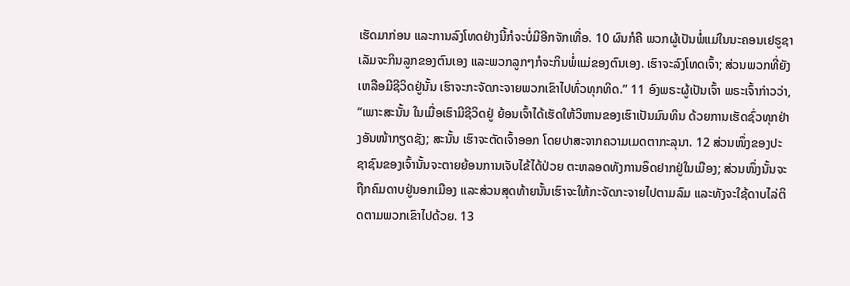ເຮັດມາກ່ອນ ແລະການລົງໂທດຢ່າງນີ້ກໍຈະບໍ່ມີອີກຈັກເທື່ອ. 10 ຜົນກໍຄື ພວກຜູ້ເປັນພໍ່ແມ່ໃນນະຄອນເຢຣູຊາເລັມຈະກິນລູກຂອງຕົນເອງ ແລະພວກລູກໆກໍຈະກິນພໍ່ແມ່ຂອງຕົນເອງ. ເຮົາຈະລົງໂທດເຈົ້າ; ສ່ວນພວກທີ່ຍັງເຫລືອມີຊີວິດຢູ່ນັ້ນ ເຮົາຈະກະຈັດກະຈາຍພວກເຂົາໄປທົ່ວທຸກທິດ.” 11 ອົງພຣະຜູ້ເປັນເຈົ້າ ພຣະເຈົ້າກ່າວວ່າ, “ເພາະສະນັ້ນ ໃນເມື່ອເຮົາມີຊີວິດຢູ່ ຍ້ອນເຈົ້າໄດ້ເຮັດໃຫ້ວິຫານຂອງເຮົາເປັນມົນທິນ ດ້ວຍການເຮັດຊົ່ວທຸກຢ່າງອັນໜ້າກຽດຊັງ; ສະນັ້ນ ເຮົາຈະຕັດເຈົ້າອອກ ໂດຍປາສະຈາກຄວາມເມດຕາກະລຸນາ. 12 ສ່ວນໜຶ່ງຂອງປະຊາຊົນຂອງເຈົ້ານັ້ນຈະຕາຍຍ້ອນການເຈັບໄຂ້ໄດ້ປ່ວຍ ຕະຫລອດທັງການອຶດຢາກຢູ່ໃນເມືອງ; ສ່ວນໜຶ່ງນັ້ນຈະຖືກຄົມດາບຢູ່ນອກເມືອງ ແລະສ່ວນສຸດທ້າຍນັ້ນເຮົາຈະໃຫ້ກະຈັດກະຈາຍໄປຕາມລົມ ແລະທັງຈະໃຊ້ດາບໄລ່ຕິດຕາມພວກເຂົາໄປດ້ວຍ. 13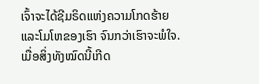ເຈົ້າຈະໄດ້ຊີມຣິດແຫ່ງຄວາມໂກດຮ້າຍ ແລະໂມໂຫຂອງເຮົາ ຈົນກວ່າເຮົາຈະພໍໃຈ. ເມື່ອສິ່ງທັງໝົດນີ້ເກີດ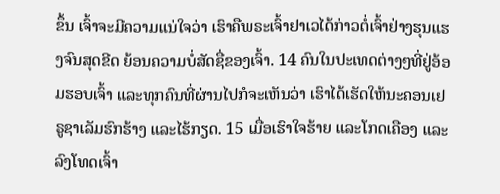ຂຶ້ນ ເຈົ້າຈະມີຄວາມແນ່ໃຈວ່າ ເຮົາຄືພຣະເຈົ້າຢາເວໄດ້ກ່າວຕໍ່ເຈົ້າຢ່າງຮຸນແຮງຈົນສຸດຂີດ ຍ້ອນຄວາມບໍ່ສັດຊື່ຂອງເຈົ້າ. 14 ຄົນໃນປະເທດຕ່າງໆທີ່ຢູ່ອ້ອມຮອບເຈົ້າ ແລະທຸກຄົນທີ່ຜ່ານໄປກໍຈະເຫັນວ່າ ເຮົາໄດ້ເຮັດໃຫ້ນະຄອນເຢຣູຊາເລັມຮົກຮ້າງ ແລະໄຮ້ກຽດ. 15 ເມື່ອເຮົາໃຈຮ້າຍ ແລະໂກດເຄືອງ ແລະລົງໂທດເຈົ້າ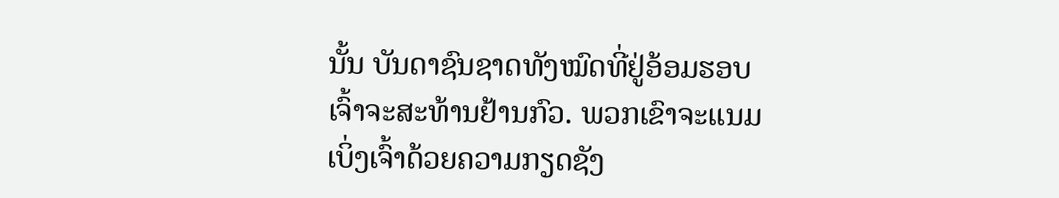ນັ້ນ ບັນດາຊົນຊາດທັງໝົດທີ່ຢູ່ອ້ອມຮອບເຈົ້າຈະສະທ້ານຢ້ານກົວ. ພວກເຂົາຈະແນມເບິ່ງເຈົ້າດ້ວຍຄວາມກຽດຊັງ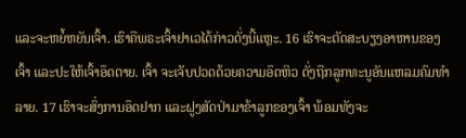ແລະຈະຫຍໍ້ຫຍັນເຈົ້າ. ເຮົາຄືພຣະເຈົ້າຢາເວໄດ້ກ່າວດັ່ງນີ້ແຫຼະ. 16 ເຮົາຈະຕັດສະບຽງອາຫານຂອງເຈົ້າ ແລະປະໃຫ້ເຈົ້າອຶດຕາຍ. ເຈົ້າ ຈະເຈັບປວດດ້ວຍຄວາມອຶດຫິວ ດັ່ງຖືກລູກທະນູອັນແຫລມຄົມທຳລາຍ. 17 ເຮົາຈະສົ່ງການອຶດຢາກ ແລະຝູງສັດປ່າມາຂ້າລູກຂອງເຈົ້າ ພ້ອມທັງຈະ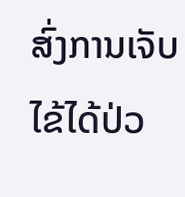ສົ່ງການເຈັບໄຂ້ໄດ້ປ່ວ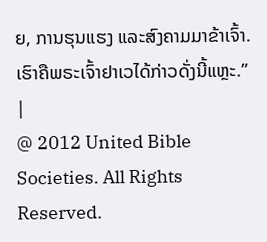ຍ, ການຮຸນແຮງ ແລະສົງຄາມມາຂ້າເຈົ້າ. ເຮົາຄືພຣະເຈົ້າຢາເວໄດ້ກ່າວດັ່ງນີ້ແຫຼະ.” |
@ 2012 United Bible Societies. All Rights Reserved.